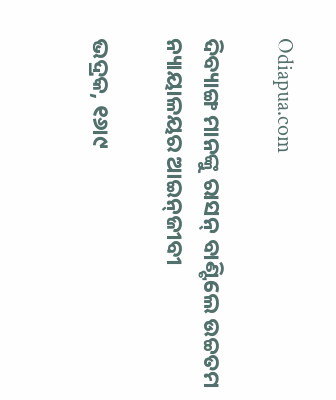Odiapua.com

ଦିବ୍ୟାଙ୍ଗ ମାନଙ୍କୁ ରାସନ୍ ବାଣ୍ଟିଲେ ଉଚ୍ଚତମ ନ୍ୟାୟାଳୟର ଆଇନ୍‌ଜୀବୀ

ଭଦ୍ରକ, ୧୬ା୯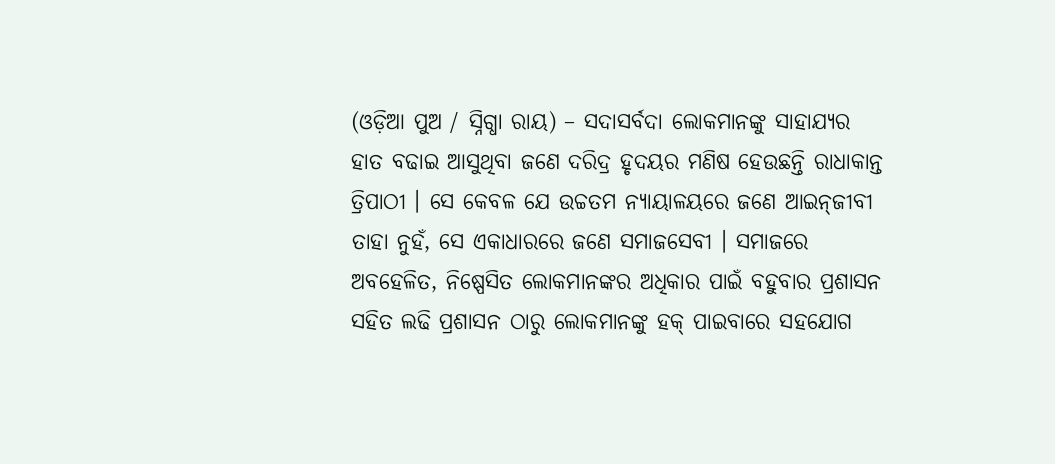(ଓଡ଼ିଆ ପୁଅ / ସ୍ନିଗ୍ଧା ରାୟ) – ସଦାସର୍ବଦା ଲୋକମାନଙ୍କୁ ସାହାଯ୍ୟର ହାତ ବଢାଇ ଆସୁଥିବା ଜଣେ ଦରିଦ୍ର ହୃଦୟର ମଣିଷ ହେଉଛନ୍ତି ରାଧାକାନ୍ତ ତ୍ରିପାଠୀ । ସେ କେବଳ ଯେ ଉଚ୍ଚତମ ନ୍ୟାୟାଳୟରେ ଜଣେ ଆଇନ୍‌ଜୀବୀ ତାହା ନୁହଁ, ସେ ଏକାଧାରରେ ଜଣେ ସମାଜସେବୀ । ସମାଜରେ ଅବହେଳିତ, ନିଷ୍ପେସିତ ଲୋକମାନଙ୍କର ଅଧିକାର ପାଇଁ ବହୁବାର ପ୍ରଶାସନ ସହିତ ଲଢି ପ୍ରଶାସନ ଠାରୁ ଲୋକମାନଙ୍କୁ ହକ୍ ପାଇବାରେ ସହଯୋଗ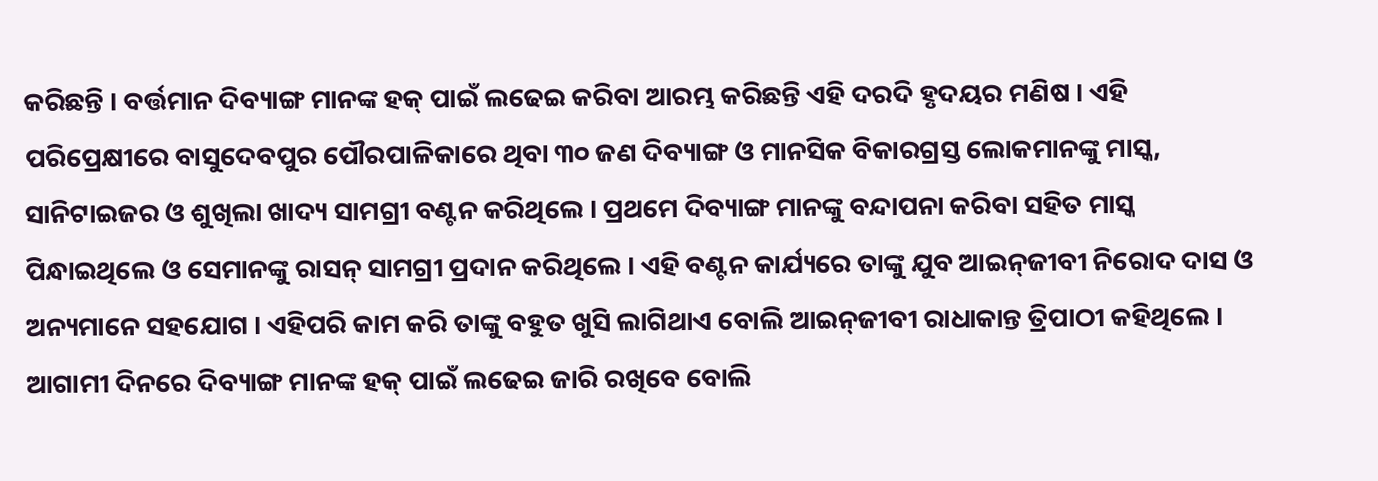କରିଛନ୍ତି । ବର୍ତ୍ତମାନ ଦିବ୍ୟାଙ୍ଗ ମାନଙ୍କ ହକ୍ ପାଇଁ ଲଢେଇ କରିବା ଆରମ୍ଭ କରିଛନ୍ତି ଏହି ଦରଦି ହୃଦୟର ମଣିଷ । ଏହି ପରିପ୍ରେକ୍ଷୀରେ ବାସୁଦେବପୁର ପୌରପାଳିକାରେ ଥିବା ୩୦ ଜଣ ଦିବ୍ୟାଙ୍ଗ ଓ ମାନସିକ ବିକାରଗ୍ରସ୍ତ ଲୋକମାନଙ୍କୁ ମାସ୍କ, ସାନିଟାଇଜର ଓ ଶୁଖିଲା ଖାଦ୍ୟ ସାମଗ୍ରୀ ବଣ୍ଟନ କରିଥିଲେ । ପ୍ରଥମେ ଦିବ୍ୟାଙ୍ଗ ମାନଙ୍କୁ ବନ୍ଦାପନା କରିବା ସହିତ ମାସ୍କ ପିନ୍ଧାଇଥିଲେ ଓ ସେମାନଙ୍କୁ ରାସନ୍ ସାମଗ୍ରୀ ପ୍ରଦାନ କରିଥିଲେ । ଏହି ବଣ୍ଟନ କାର୍ଯ୍ୟରେ ତାଙ୍କୁ ଯୁବ ଆଇନ୍‌ଜୀବୀ ନିରୋଦ ଦାସ ଓ ଅନ୍ୟମାନେ ସହଯୋଗ । ଏହିପରି କାମ କରି ତାଙ୍କୁ ବହୁତ ଖୁସି ଲାଗିଥାଏ ବୋଲି ଆଇନ୍‌ଜୀବୀ ରାଧାକାନ୍ତ ତ୍ରିପାଠୀ କହିଥିଲେ । ଆଗାମୀ ଦିନରେ ଦିବ୍ୟାଙ୍ଗ ମାନଙ୍କ ହକ୍ ପାଇଁ ଲଢେଇ ଜାରି ରଖିବେ ବୋଲି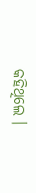କହିଥିଲେ ।